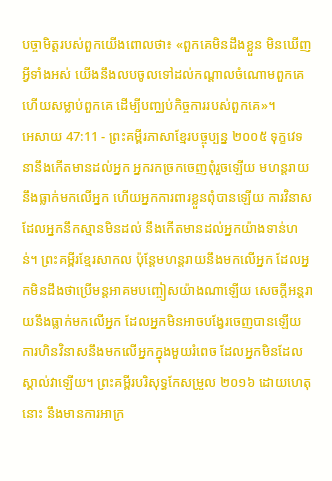បច្ចាមិត្តរបស់ពួកយើងពោលថា៖ «ពួកគេមិនដឹងខ្លួន មិនឃើញអ្វីទាំងអស់ យើងនឹងលបចូលទៅដល់កណ្ដាលចំណោមពួកគេ ហើយសម្លាប់ពួកគេ ដើម្បីបញ្ឈប់កិច្ចការរបស់ពួកគេ»។
អេសាយ 47:11 - ព្រះគម្ពីរភាសាខ្មែរបច្ចុប្បន្ន ២០០៥ ទុក្ខវេទនានឹងកើតមានដល់អ្នក អ្នករកច្រកចេញពុំរួចឡើយ មហន្តរាយនឹងធ្លាក់មកលើអ្នក ហើយអ្នកការពារខ្លួនពុំបានឡើយ ការវិនាសដែលអ្នកនឹកស្មានមិនដល់ នឹងកើតមានដល់អ្នកយ៉ាងទាន់ហន់។ ព្រះគម្ពីរខ្មែរសាកល ប៉ុន្តែមហន្តរាយនឹងមកលើអ្នក ដែលអ្នកមិនដឹងថាប្រើមន្តអាគមបញ្ចៀសយ៉ាងណាឡើយ សេចក្ដីអន្តរាយនឹងធ្លាក់មកលើអ្នក ដែលអ្នកមិនអាចបង្វែរចេញបានឡើយ ការហិនវិនាសនឹងមកលើអ្នកក្នុងមួយរំពេច ដែលអ្នកមិនដែលស្គាល់វាឡើយ។ ព្រះគម្ពីរបរិសុទ្ធកែសម្រួល ២០១៦ ដោយហេតុនោះ នឹងមានការអាក្រ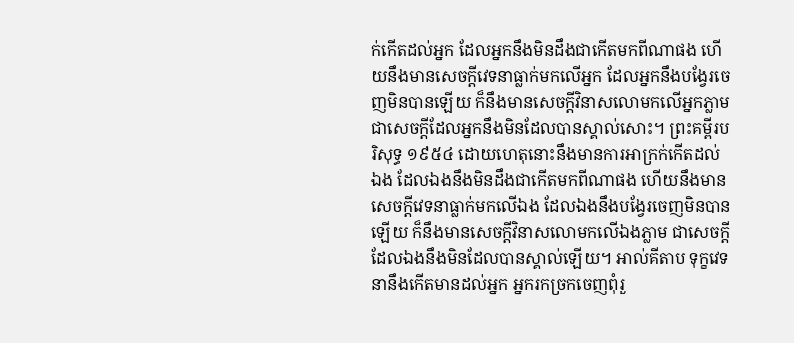ក់កើតដល់អ្នក ដែលអ្នកនឹងមិនដឹងជាកើតមកពីណាផង ហើយនឹងមានសេចក្ដីវេទនាធ្លាក់មកលើអ្នក ដែលអ្នកនឹងបង្វែរចេញមិនបានឡើយ ក៏នឹងមានសេចក្ដីវិនាសលោមកលើអ្នកភ្លាម ជាសេចក្ដីដែលអ្នកនឹងមិនដែលបានស្គាល់សោះ។ ព្រះគម្ពីរបរិសុទ្ធ ១៩៥៤ ដោយហេតុនោះនឹងមានការអាក្រក់កើតដល់ឯង ដែលឯងនឹងមិនដឹងជាកើតមកពីណាផង ហើយនឹងមានសេចក្ដីវេទនាធ្លាក់មកលើឯង ដែលឯងនឹងបង្វែរចេញមិនបានឡើយ ក៏នឹងមានសេចក្ដីវិនាសលោមកលើឯងភ្លាម ជាសេចក្ដីដែលឯងនឹងមិនដែលបានស្គាល់ឡើយ។ អាល់គីតាប ទុក្ខវេទនានឹងកើតមានដល់អ្នក អ្នករកច្រកចេញពុំរួ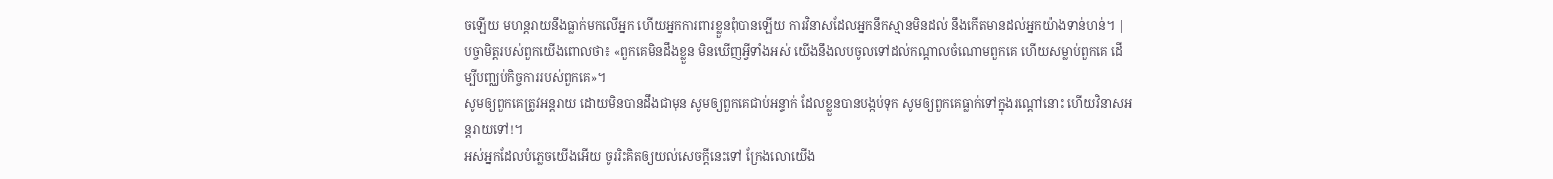ចឡើយ មហន្តរាយនឹងធ្លាក់មកលើអ្នក ហើយអ្នកការពារខ្លួនពុំបានឡើយ ការវិនាសដែលអ្នកនឹកស្មានមិនដល់ នឹងកើតមានដល់អ្នកយ៉ាងទាន់ហន់។ |
បច្ចាមិត្តរបស់ពួកយើងពោលថា៖ «ពួកគេមិនដឹងខ្លួន មិនឃើញអ្វីទាំងអស់ យើងនឹងលបចូលទៅដល់កណ្ដាលចំណោមពួកគេ ហើយសម្លាប់ពួកគេ ដើម្បីបញ្ឈប់កិច្ចការរបស់ពួកគេ»។
សូមឲ្យពួកគេត្រូវអន្តរាយ ដោយមិនបានដឹងជាមុន សូមឲ្យពួកគេជាប់អន្ទាក់ ដែលខ្លួនបានបង្កប់ទុក សូមឲ្យពួកគេធ្លាក់ទៅក្នុងរណ្ដៅនោះ ហើយវិនាសអន្តរាយទៅ!។
អស់អ្នកដែលបំភ្លេចយើងអើយ ចូររិះគិតឲ្យយល់សេចក្ដីនេះទៅ ក្រែងលោយើង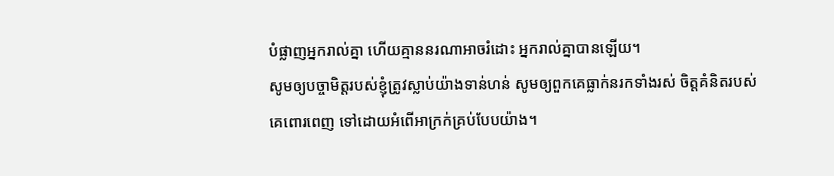បំផ្លាញអ្នករាល់គ្នា ហើយគ្មាននរណាអាចរំដោះ អ្នករាល់គ្នាបានឡើយ។
សូមឲ្យបច្ចាមិត្តរបស់ខ្ញុំត្រូវស្លាប់យ៉ាងទាន់ហន់ សូមឲ្យពួកគេធ្លាក់នរកទាំងរស់ ចិត្តគំនិតរបស់គេពោរពេញ ទៅដោយអំពើអាក្រក់គ្រប់បែបយ៉ាង។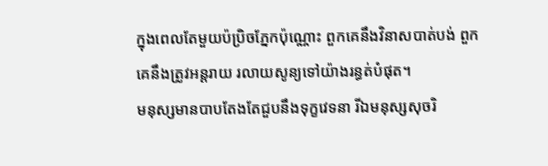ក្នុងពេលតែមួយប៉ប្រិចភ្នែកប៉ុណ្ណោះ ពួកគេនឹងវិនាសបាត់បង់ ពួកគេនឹងត្រូវអន្តរាយ រលាយសូន្យទៅយ៉ាងរន្ធត់បំផុត។
មនុស្សមានបាបតែងតែជួបនឹងទុក្ខវេទនា រីឯមនុស្សសុចរិ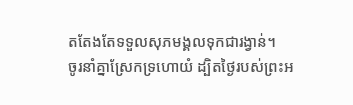តតែងតែទទួលសុភមង្គលទុកជារង្វាន់។
ចូរនាំគ្នាស្រែកទ្រហោយំ ដ្បិតថ្ងៃរបស់ព្រះអ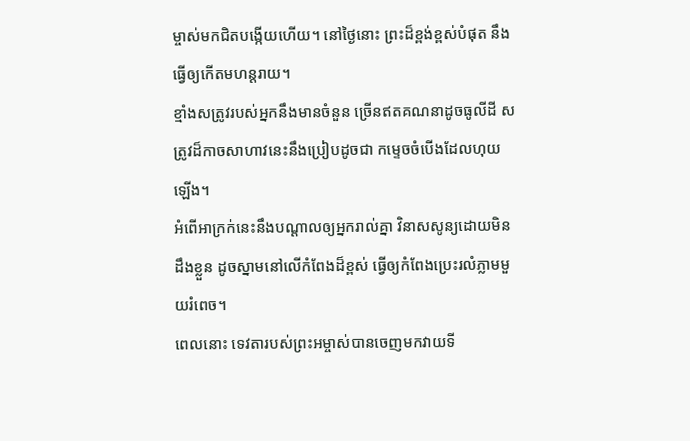ម្ចាស់មកជិតបង្កើយហើយ។ នៅថ្ងៃនោះ ព្រះដ៏ខ្ពង់ខ្ពស់បំផុត នឹងធ្វើឲ្យកើតមហន្តរាយ។
ខ្មាំងសត្រូវរបស់អ្នកនឹងមានចំនួន ច្រើនឥតគណនាដូចធូលីដី សត្រូវដ៏កាចសាហាវនេះនឹងប្រៀបដូចជា កម្ទេចចំបើងដែលហុយឡើង។
អំពើអាក្រក់នេះនឹងបណ្ដាលឲ្យអ្នករាល់គ្នា វិនាសសូន្យដោយមិនដឹងខ្លួន ដូចស្នាមនៅលើកំពែងដ៏ខ្ពស់ ធ្វើឲ្យកំពែងប្រេះរលំភ្លាមមួយរំពេច។
ពេលនោះ ទេវតារបស់ព្រះអម្ចាស់បានចេញមកវាយទី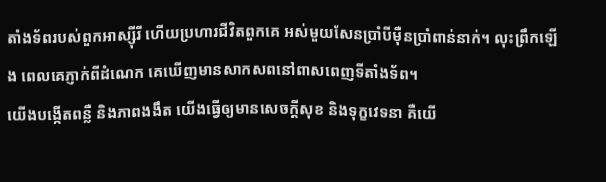តាំងទ័ពរបស់ពួកអាស្ស៊ីរី ហើយប្រហារជីវិតពួកគេ អស់មួយសែនប្រាំបីម៉ឺនប្រាំពាន់នាក់។ លុះព្រឹកឡើង ពេលគេភ្ញាក់ពីដំណេក គេឃើញមានសាកសពនៅពាសពេញទីតាំងទ័ព។
យើងបង្កើតពន្លឺ និងភាពងងឹត យើងធ្វើឲ្យមានសេចក្ដីសុខ និងទុក្ខវេទនា គឺយើ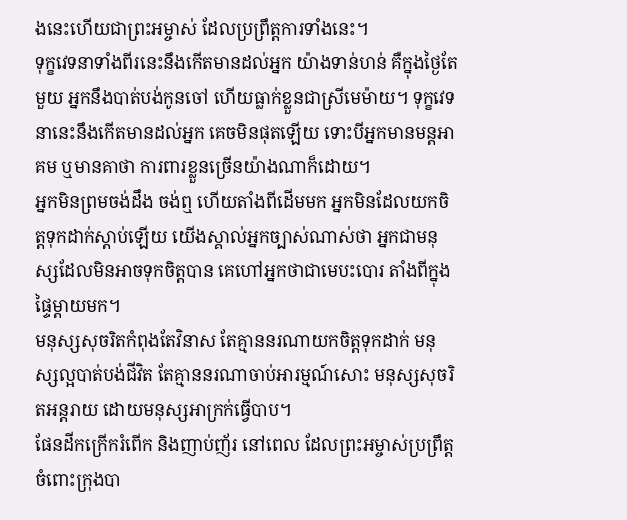ងនេះហើយជាព្រះអម្ចាស់ ដែលប្រព្រឹត្តការទាំងនេះ។
ទុក្ខវេទនាទាំងពីរនេះនឹងកើតមានដល់អ្នក យ៉ាងទាន់ហន់ គឺក្នុងថ្ងៃតែមួយ អ្នកនឹងបាត់បង់កូនចៅ ហើយធ្លាក់ខ្លួនជាស្រីមេម៉ាយ។ ទុក្ខវេទនានេះនឹងកើតមានដល់អ្នក គេចមិនផុតឡើយ ទោះបីអ្នកមានមន្តអាគម ឬមានគាថា ការពារខ្លួនច្រើនយ៉ាងណាក៏ដោយ។
អ្នកមិនព្រមចង់ដឹង ចង់ឮ ហើយតាំងពីដើមមក អ្នកមិនដែលយកចិត្តទុកដាក់ស្ដាប់ឡើយ យើងស្គាល់អ្នកច្បាស់ណាស់ថា អ្នកជាមនុស្សដែលមិនអាចទុកចិត្តបាន គេហៅអ្នកថាជាមេបះបោរ តាំងពីក្នុងផ្ទៃម្ដាយមក។
មនុស្សសុចរិតកំពុងតែវិនាស តែគ្មាននរណាយកចិត្តទុកដាក់ មនុស្សល្អបាត់បង់ជីវិត តែគ្មាននរណាចាប់អារម្មណ៍សោះ មនុស្សសុចរិតអន្តរាយ ដោយមនុស្សអាក្រក់ធ្វើបាប។
ផែនដីកក្រើករំពើក និងញាប់ញ័រ នៅពេល ដែលព្រះអម្ចាស់ប្រព្រឹត្តចំពោះក្រុងបា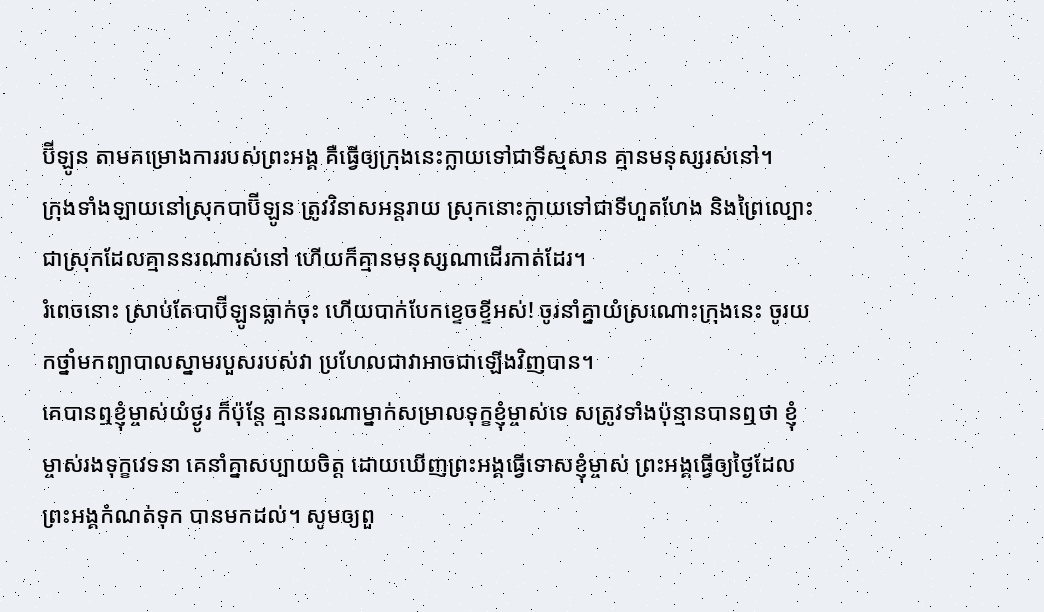ប៊ីឡូន តាមគម្រោងការរបស់ព្រះអង្គ គឺធ្វើឲ្យក្រុងនេះក្លាយទៅជាទីស្មសាន គ្មានមនុស្សរស់នៅ។
ក្រុងទាំងឡាយនៅស្រុកបាប៊ីឡូន ត្រូវវិនាសអន្តរាយ ស្រុកនោះក្លាយទៅជាទីហួតហែង និងព្រៃល្បោះ ជាស្រុកដែលគ្មាននរណារស់នៅ ហើយក៏គ្មានមនុស្សណាដើរកាត់ដែរ។
រំពេចនោះ ស្រាប់តែបាប៊ីឡូនធ្លាក់ចុះ ហើយបាក់បែកខ្ទេចខ្ទីអស់! ចូរនាំគ្នាយំស្រណោះក្រុងនេះ ចូរយកថ្នាំមកព្យាបាលស្នាមរបួសរបស់វា ប្រហែលជាវាអាចជាឡើងវិញបាន។
គេបានឮខ្ញុំម្ចាស់យំថ្ងូរ ក៏ប៉ុន្តែ គ្មាននរណាម្នាក់សម្រាលទុក្ខខ្ញុំម្ចាស់ទេ សត្រូវទាំងប៉ុន្មានបានឮថា ខ្ញុំម្ចាស់រងទុក្ខវេទនា គេនាំគ្នាសប្បាយចិត្ត ដោយឃើញព្រះអង្គធ្វើទោសខ្ញុំម្ចាស់ ព្រះអង្គធ្វើឲ្យថ្ងៃដែលព្រះអង្គកំណត់ទុក បានមកដល់។ សូមឲ្យពួ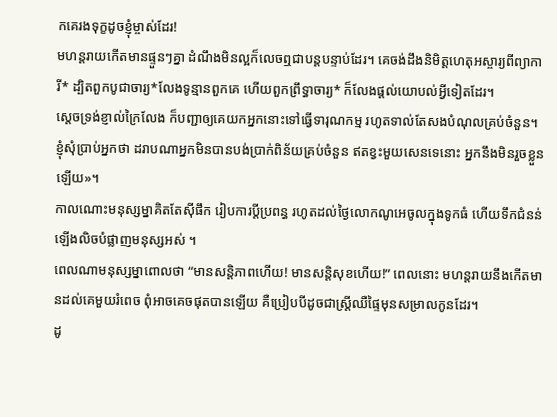កគេរងទុក្ខដូចខ្ញុំម្ចាស់ដែរ!
មហន្តរាយកើតមានផ្ទួនៗគ្នា ដំណឹងមិនល្អក៏លេចឮជាបន្តបន្ទាប់ដែរ។ គេចង់ដឹងនិមិត្តហេតុអស្ចារ្យពីព្យាការី* ដ្បិតពួកបូជាចារ្យ*លែងទូន្មានពួកគេ ហើយពួកព្រឹទ្ធាចារ្យ* ក៏លែងផ្ដល់យោបល់អ្វីទៀតដែរ។
ស្ដេចទ្រង់ខ្ញាល់ក្រៃលែង ក៏បញ្ជាឲ្យគេយកអ្នកនោះទៅធ្វើទារុណកម្ម រហូតទាល់តែសងបំណុលគ្រប់ចំនួន។
ខ្ញុំសុំប្រាប់អ្នកថា ដរាបណាអ្នកមិនបានបង់ប្រាក់ពិន័យគ្រប់ចំនួន ឥតខ្វះមួយសេនទេនោះ អ្នកនឹងមិនរួចខ្លួនឡើយ»។
កាលណោះមនុស្សម្នាគិតតែស៊ីផឹក រៀបការប្ដីប្រពន្ធ រហូតដល់ថ្ងៃលោកណូអេចូលក្នុងទូកធំ ហើយទឹកជំនន់ឡើងលិចបំផ្លាញមនុស្សអស់ ។
ពេលណាមនុស្សម្នាពោលថា “មានសន្តិភាពហើយ! មានសន្តិសុខហើយ!” ពេលនោះ មហន្តរាយនឹងកើតមានដល់គេមួយរំពេច ពុំអាចគេចផុតបានឡើយ គឺប្រៀបបីដូចជាស្ត្រីឈឺផ្ទៃមុនសម្រាលកូនដែរ។
ដូ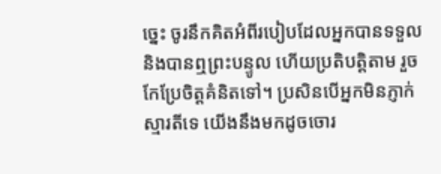ច្នេះ ចូរនឹកគិតអំពីរបៀបដែលអ្នកបានទទួល និងបានឮព្រះបន្ទូល ហើយប្រតិបត្តិតាម រួចកែប្រែចិត្តគំនិតទៅ។ ប្រសិនបើអ្នកមិនភ្ញាក់ស្មារតីទេ យើងនឹងមកដូចចោរ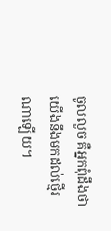ចូលលួច គឺអ្នកពុំដឹងថា យើងនឹងមកដល់ថ្មើរណាឡើយ។